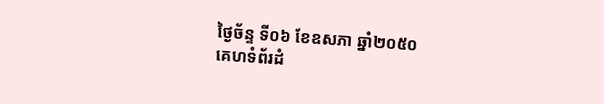ថ្ងៃច័ន្ទ ទី០៦ ខែឧសភា ឆ្នាំ២០៥០
គេហទំព័រដំ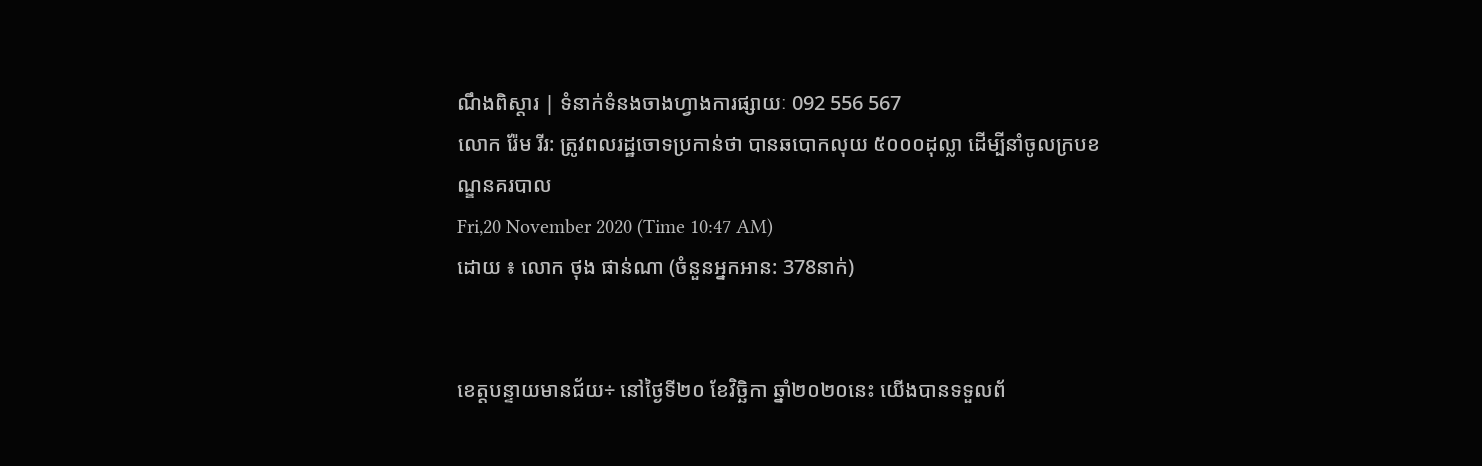ណឹងពិស្តារ | ទំនាក់ទំនងចាងហ្វាងការផ្សាយៈ 092 556 567
លោក រ៉ែម រីរ: ត្រូវពលរដ្ឋចោទប្រកាន់ថា បានឆបោកលុយ ៥០០០ដុល្លា ដើម្បីនាំចូលក្របខណ្ឌនគរបាល
Fri,20 November 2020 (Time 10:47 AM)
ដោយ ៖ លោក ថុង ផាន់ណា (ចំនួនអ្នកអាន: 378នាក់)


ខេត្តបន្ទាយមានជ័យ÷ នៅថ្ងៃទី២០ ខែវិច្ឆិកា ឆ្នាំ២០២០នេះ យើងបានទទួលព័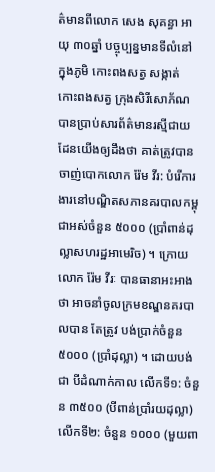ត៌មានពីលោក សេង សុគន្ធា អាយុ ៣០ឆ្នាំ បច្ចុប្បន្នមានទីលំនៅក្នុងភូមិ កោះពងសត្វ សង្កាត់ កោះពងសត្វ ក្រុងសិរីសោភ័ណ បានប្រាប់សារព័ត៌មានរស្មីជាយដែនយើងឲ្យដឹងថា គាត់ត្រូវបានចាញ់បោកលោក រ៉ែម វីរ: បំរើការងារនៅបណ្ឌិតសភានគរបាលកម្ពុជាអស់ចំនួន ៥០០០ (ប្រាំពាន់ដុល្លាសហរដ្ឋអាមេរិច) ។ ក្រោយលោក រ៉ែម វីរៈ បានធានាអះអាងថា អាចនាំចូលក្រមខណ្ឌនគរបាលបាន តែត្រូវ បង់ប្រាក់ចំនួន ៥០០០ (ប្រាំដុល្លា) ។ ដោយបង់ជា បីដំណាក់កាល លើកទី១: ចំនួន ៣៥០០ (បីពាន់ប្រាំរយដុល្លា) លើកទី២: ចំនួន ១០០០ (មួយពា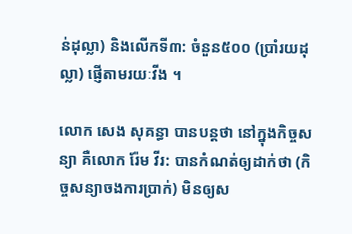ន់ដុល្លា) និងលើកទី៣: ចំនួន៥០០ (ប្រាំរយដុល្លា) ផ្ញើតាមរយៈវីង ។

លោក សេង សុគន្ធា បានបន្តថា នៅក្នុងកិច្ចសន្យា គឺលោក រ៉ែម វីរ: បានកំណត់ឲ្យដាក់ថា (កិច្ចសន្យាចងការប្រាក់) មិនឲ្យស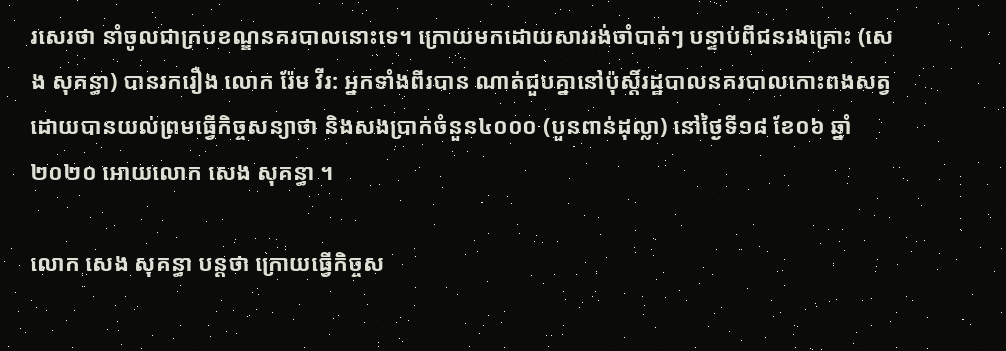រសេរថា នាំចូលជាក្របខណ្ឌនគរបាលនោះទេ។ ក្រោយមកដោយសាររង់ចាំបាត់ៗ បន្ទាប់ពីជនរងគ្រោះ (សេង សុគន្ធា) បានរករឿង លោក រ៉ែម វីរ: អ្នកទាំងពីរបាន ណាត់ជួបគ្នានៅប៉ុស្តិ៍រដ្ឋបាលនគរបាលកោះពងសត្វ ដោយបានយល់ព្រមធ្វើកិច្ចសន្យាថា និងសងប្រាក់ចំនួន៤០០០ (បួនពាន់ដុល្លា) នៅថ្ងៃទី១៨ ខែ០៦ ឆ្នាំ២០២០ អោយលោក សេង សុគន្ធា ។

លោក សេង សុគន្ធា បន្តថា ក្រោយធ្វើកិច្ចស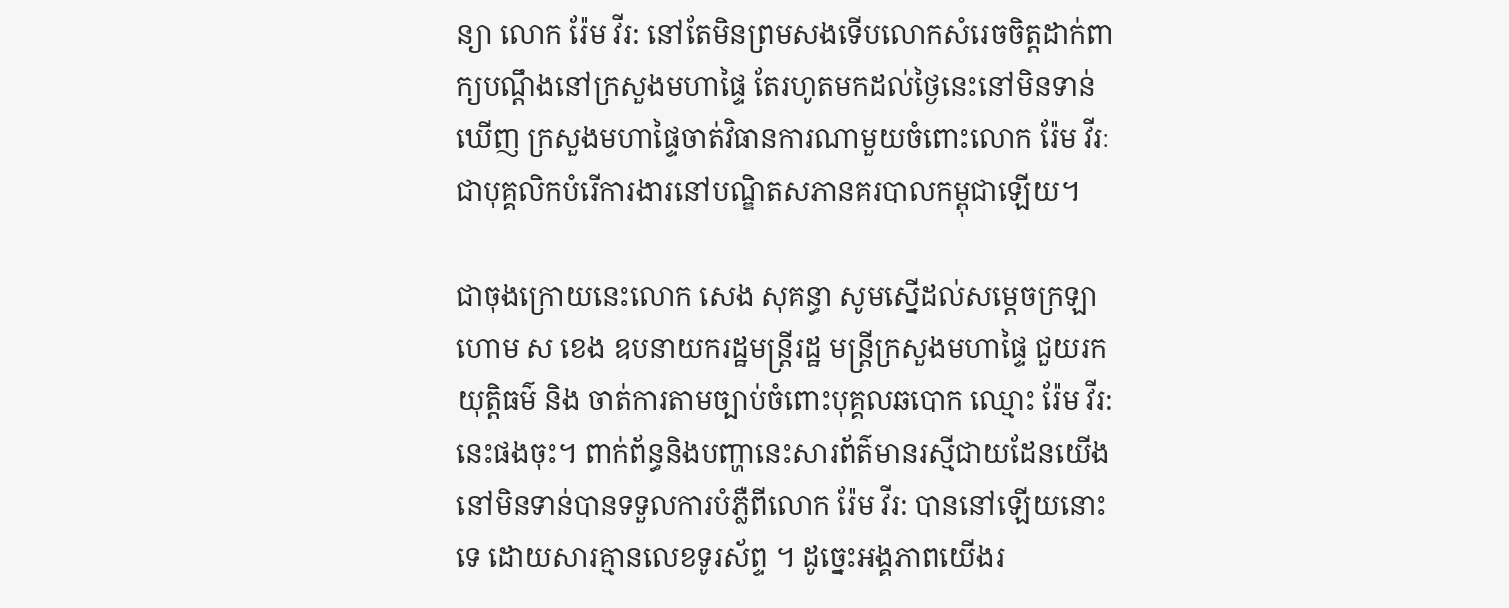ន្យា លោក រ៉ែម វីរ: នៅតែមិនព្រមសងទើបលោកសំរេចចិត្តដាក់ពាក្យបណ្តឹងនៅក្រសួងមហាផ្ទៃ តែរហូតមកដល់ថ្ងៃនេះនៅមិនទាន់ឃើញ ក្រសួងមហាផ្ទៃចាត់វិធានការណាមួយចំពោះលោក រ៉ែម វីរៈ ជាបុគ្គលិកបំរើការងារនៅបណ្ឌិតសភានគរបាលកម្ពុជាឡើយ។

ជាចុងក្រោយនេះលោក សេង សុគន្ធា សូមស្នើដល់សម្តេចក្រឡាហោម ស ខេង ឧបនាយករដ្ឋមន្ត្រីរដ្ឋ មន្ត្រីក្រសួងមហាផ្ទៃ ជួយរកយុត្តិធម៌ និង ចាត់ការតាមច្បាប់ចំពោះបុគ្គលឆបោក ឈ្មោះ រ៉ែម វីរ: នេះផងចុះ។ ពាក់ព័ន្ធនិងបញ្ហានេះសារព័ត៌មានរស្មីជាយដែនយើង នៅមិនទាន់បានទទួលការបំភ្លឺពីលោក រ៉ែម វីរ: បាននៅឡើយនោះទេ ដោយសារគ្មានលេខទូរស័ព្ទ ។ ដូច្នេះអង្គភាពយើងរ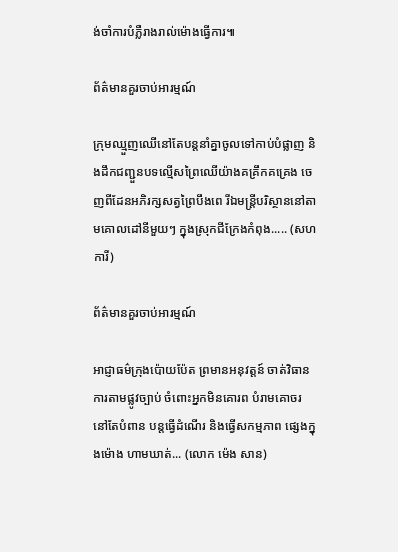ង់ចាំការបំភ្លឺរាងរាល់ម៉ោងធ្វើការ៕

ព័ត៌មានគួរចាប់អារម្មណ៍

ក្រុមឈ្មួញឈើនៅតែបន្តនាំគ្នាចូលទៅកាប់បំផ្លាញ និងដឹកជញ្ជួនបទល្មើសព្រៃឈើយ៉ាងគគ្រឹកគគ្រេង ចេញពីដែនអភិរក្សសត្វព្រៃបឹងពេ រីឯមន្រ្តីបរិស្ថាននៅតាមគោលដៅនីមួយៗ ក្នុងស្រុកជីក្រែងកំពុង..... (សហការី)

ព័ត៌មានគួរចាប់អារម្មណ៍

អាជ្ញាធម៌ក្រុងប៉ោយប៉ែត ព្រមានអនុវត្តន៍ ចាត់វិធានការតាមផ្លូវច្បាប់ ចំពោះអ្នកមិនគោរព បំរាមគោចរ នៅតែបំពាន បន្តធ្វើដំណើរ និងធ្វើសកម្មភាព ផ្សេងក្នុងម៉ោង ហាមឃាត់... (លោក ម៉េង សាន)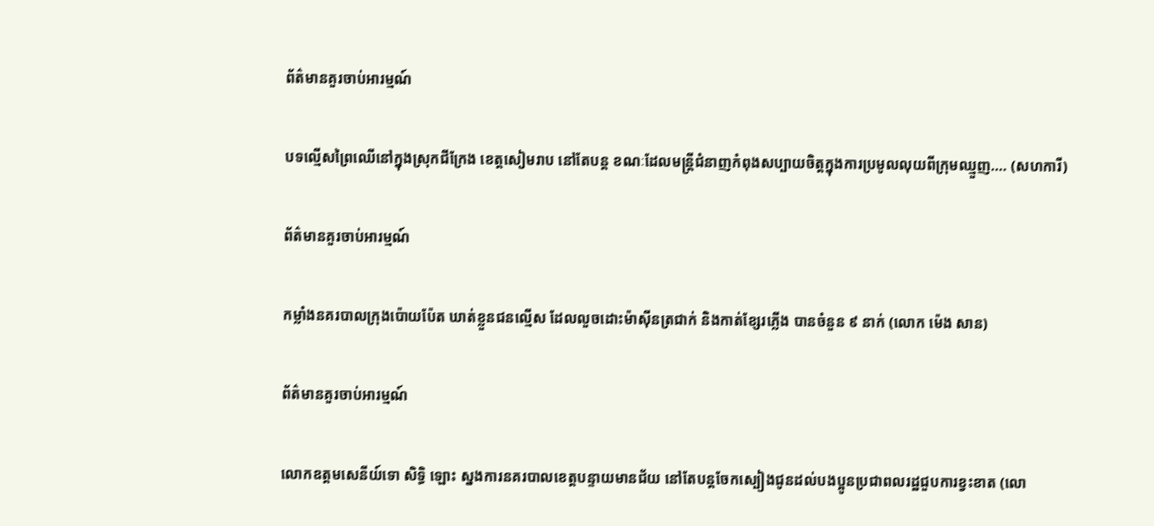ព័ត៌មានគួរចាប់អារម្មណ៍

បទល្មើសព្រៃឈើនៅក្នុងស្រុកជីក្រែង ខេត្តសៀមរាប នៅតែបន្ត ខណៈដែលមន្រ្តីជំនាញកំពុងសប្បាយចិត្តក្នុងការប្រមូលលុយពីក្រុមឈ្មួញ.... (សហការី)

ព័ត៌មានគួរចាប់អារម្មណ៍

កម្លាំងនគរបាលក្រុងប៉ោយប៉ែត ឃាត់ខ្លួនជនល្មើស ដែលលួចដោះម៉ាសុីនត្រជាក់ និងកាត់ខ្សែរភ្លើង បានចំនួន ៩ នាក់ (លោក ម៉េង សាន)

ព័ត៌មានគួរចាប់អារម្មណ៍

លោកឧត្តមសេនីយ៍ទោ សិទ្ធិ ឡោះ ស្នងការនគរបាលខេត្តបន្ទាយមានជ័យ នៅតែបន្តចែកស្បៀងជូនដល់បងប្អូនប្រជាពលរដ្ឋជួបការខ្វះខាត (លោ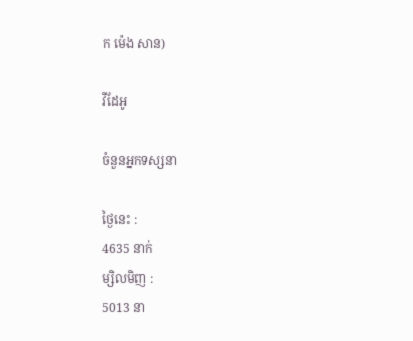ក ម៉េង សាន)

វីដែអូ

ចំនួនអ្នកទស្សនា

ថ្ងៃនេះ :
4635 នាក់
ម្សិលមិញ :
5013 នា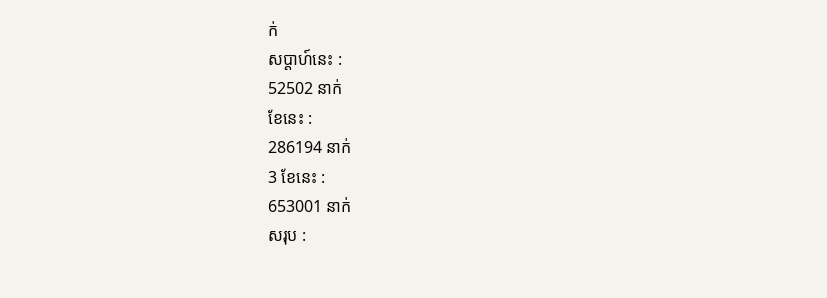ក់
សប្តាហ៍នេះ :
52502 នាក់
ខែនេះ :
286194 នាក់
3 ខែនេះ :
653001 នាក់
សរុប :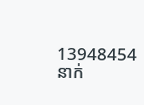13948454 នាក់